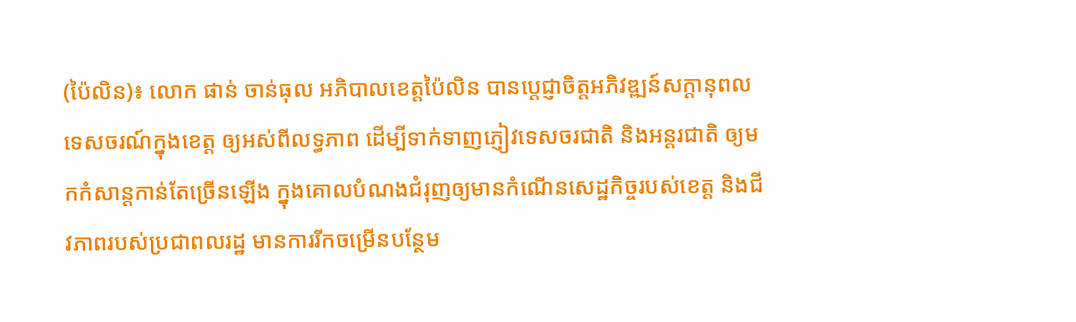(ប៉ៃលិន)៖ លោក ផាន់ ចាន់ធុល អភិបាលខេត្តប៉ៃលិន បានប្តេជ្ញាចិត្តអភិវឌ្ឍន៍សក្តានុពលទេសចរណ៍ក្នុងខេត្ត ឲ្យអស់ពីលទ្ធភាព ដើម្បីទាក់ទាញភ្ញៀវទេសចរជាតិ និងអន្តរជាតិ ឲ្យមកកំសាន្តកាន់តែច្រើនឡើង ក្នុងគោលបំណងជំរុញឲ្យមានកំណើនសេដ្ឋកិច្ចរបស់ខេត្ត និងជីវភាពរបស់ប្រជាពលរដ្ឋ មានការរីកចម្រើនបន្ថែម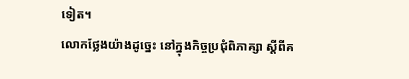ទៀត។
លោកថ្លែងយ៉ាងដូច្នេះ នៅក្នុងកិច្ចប្រជុំពិភាគ្សា ស្តីពីគ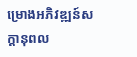ម្រោងអភិវឌ្ឍន៍សក្តានុពល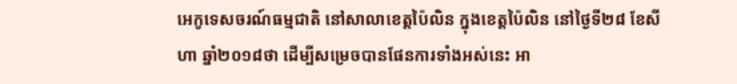អេកូទេសចរណ៍ធម្មជាតិ នៅសាលាខេត្តប៉ៃលិន ក្នុងខេត្តប៉ៃលិន នៅថ្ងៃទី២៨ ខែសីហា ឆ្នាំ២០១៨ថា ដើម្បីសម្រេចបានផែនការទាំងអស់នេះ អា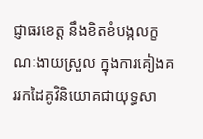ជ្ញាធរខេត្ត នឹងខិតខំបង្កលក្ខណៈងាយស្រួល ក្នុងការគៀងគររកដៃគូវិនិយោគជាយុទ្ធសា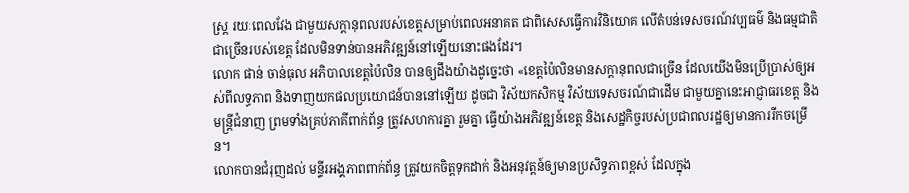ស្ត្រ រយៈពេលវែង ជាមួយសក្តានុពលរបស់ខេត្តសម្រាប់ពេលអនាគត ជាពិសេសធ្វើការវិនិយោគ លើតំបន់ទេសចរណ៍វប្បធម៌ និងធម្មជាតិ ជាច្រើនរបស់ខេត្ត ដែលមិនទាន់បានអភិវឌ្ឍន៍នៅឡើយនោះផងដែរ។
លោក ផាន់ ចាន់ធុល អភិបាលខេត្តប៉ៃលិន បានឲ្យដឹងយ៉ាងដូច្នេះថា «ខេត្តប៉ៃលិនមានសក្តានុពលជាច្រើន ដែលយើងមិនប្រើប្រាស់ឲ្យអស់ពីលទ្ធភាព និងទាញយកផលប្រយោជន៍បាននៅឡើយ ដូចជា វិស័យកសិកម្ម វិស័យទេសចរណ៍ជាដើម ជាមួយគ្នានេះអាជ្ញាធរខេត្ត និងមន្ត្រីជំនាញ ព្រមទាំងគ្រប់ភាគីពាក់ព័ន្ធ ត្រូវសហការគ្នា រួមគ្នា ធ្វើយ៉ាងអភិវឌ្ឍន៍ខេត្ត និងសេដ្ឋកិច្ចរបស់ប្រជាពលរដ្ឋឲ្យមានការរីកចម្រើន។
លោកបានជំរុញដល់ មន្ទីរអង្គភាពពាក់ព័ន្ធ ត្រូវយកចិត្តទុកដាក់ និងអនុវត្តន៍ឲ្យមានប្រសិទ្ធភាពខ្ពស់ ដែលក្នុង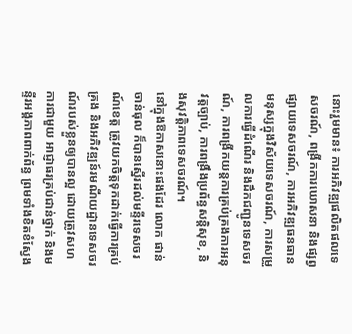នោះរួមមាន៖ ការអភិវឌ្ឍផលិតផលទេសចរណ៍, ពង្រីកការឃោសនា និងផ្សព្វផ្សាយទេសចរណ៍, ការអភិវឌ្ឍធនធានមនុស្សក្នុងវិស័យទេសចរណ៍, ការសម្រួលការធ្វើដំណើរ និងដឹកជញ្ជូនទេសចរណ៍, ការពង្រីកយន្តការគ្រប់គ្រងការអនុវត្តច្បាប់, ការពង្រឹងប្រព័ន្ធសន្តិសុខ, និងសុវត្តិភាពទេសចរណ៍។
នៅក្នុងឱកាសនោះផងដែរ លោក ផាន់ ចាន់ធុល ក៏បានស្នើរដល់មន្ទីរទេសចរណ៍ខេត្ត ត្រូវយកចិត្តទុកដាក់ធ្វើការគ្រប់គ្រង និងអភិវឌ្ឍន៍រមណីយដ្ឋានទេសចរណ៍របស់ខ្លួនឲ្យបានល្អ ដោយត្រូវសហការជាមួយ អាជ្ញាធរគ្រប់ជាន់ថ្នាក់ និងមន្ទីរអង្គភាពពាក់ព័ន្ធ ព្រមទាំងខិតខំស្វែង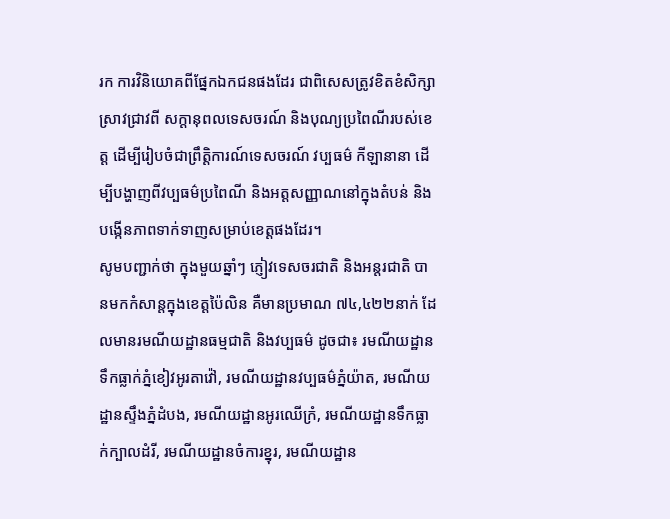រក ការវិនិយោគពីផ្នែកឯកជនផងដែរ ជាពិសេសត្រូវខិតខំសិក្សាស្រាវជ្រាវពី សក្តានុពលទេសចរណ៍ និងបុណ្យប្រពៃណីរបស់ខេត្ត ដើម្បីរៀបចំជាព្រឹត្តិការណ៍ទេសចរណ៍ វប្បធម៌ កីឡានានា ដើម្បីបង្ហាញពីវប្បធម៌ប្រពៃណី និងអត្តសញ្ញាណនៅក្នុងតំបន់ និងបង្កើនភាពទាក់ទាញសម្រាប់ខេត្តផងដែរ។
សូមបញ្ជាក់ថា ក្នុងមួយឆ្នាំៗ ភ្ញៀវទេសចរជាតិ និងអន្តរជាតិ បានមកកំសាន្តក្នុងខេត្តប៉ៃលិន គឺមានប្រមាណ ៧៤,៤២២នាក់ ដែលមានរមណីយដ្ឋានធម្មជាតិ និងវប្បធម៌ ដូចជា៖ រមណីយដ្ឋានទឹកធ្លាក់ភ្នំខៀវអូរតាវ៉ៅ, រមណីយដ្ឋានវប្បធម៌ភ្នំយ៉ាត, រមណីយដ្ឋានស្ទឹងភ្នំដំបង, រមណីយដ្ឋានអូរឈើក្រំ, រមណីយដ្ឋានទឹកធ្លាក់ក្បាលដំរី, រមណីយដ្ឋានចំការខ្នុរ, រមណីយដ្ឋាន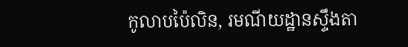កូលាបប៉ៃលិន, រមណីយដ្ឋានស្ទឹងតា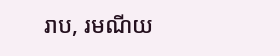រាប, រមណីយ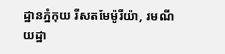ដ្ឋានភ្នំកុយ រីសតមែម៉ូរីយ៉ា, រមណីយដ្ឋា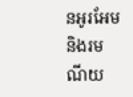នអូរអែម និងរមណីយ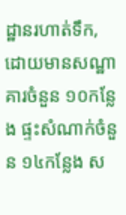ដ្ឋានរហាត់ទឹក, ដោយមានសណ្ឋាគារចំនួន ១០កន្លែង ផ្ទះសំណាក់ចំនួន ១៤កន្លែង ស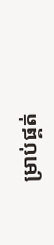ម្រាប់ផ្គត់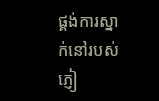ផ្គង់ការស្នាក់នៅរបស់ភ្ញៀ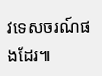វទេសចរណ៍ផងដែរ៕